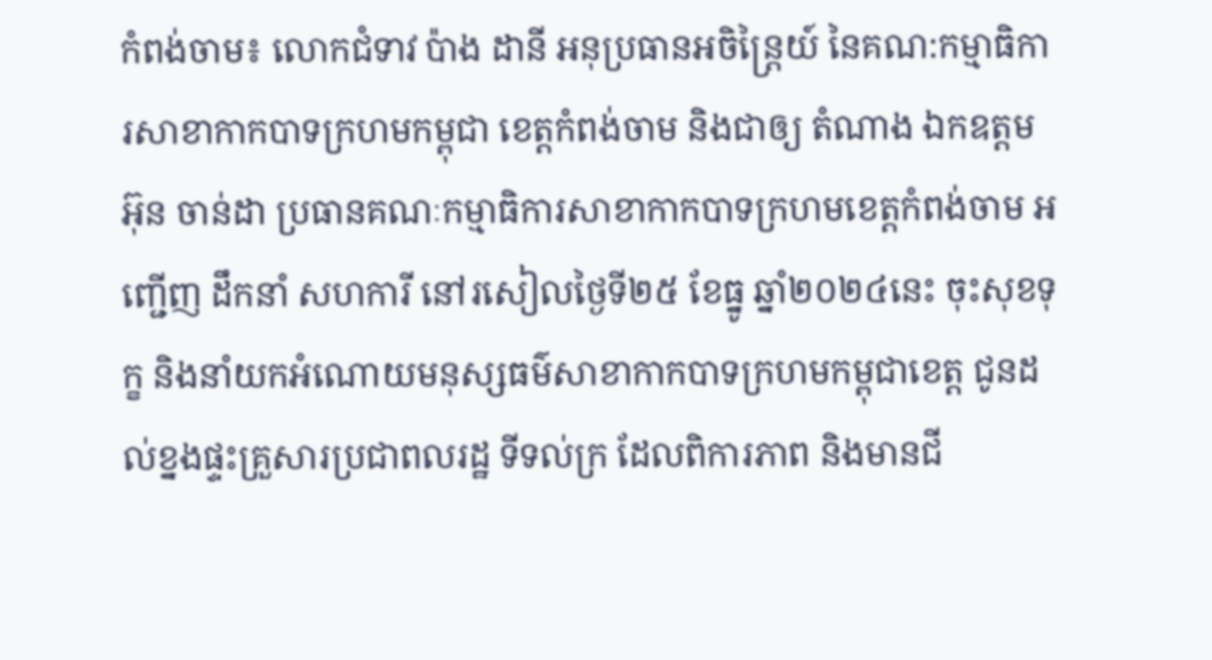កំពង់ចាម៖ លោកជំទាវ ប៉ាង ដានី អនុប្រធានអចិន្ត្រៃយ៍ នៃគណ:កម្មាធិការសាខាកាកបាទក្រហមកម្ពុជា ខេត្តកំពង់ចាម និងជាឲ្យ តំណាង ឯកឧត្តម អ៊ុន ចាន់ដា ប្រធានគណៈកម្មាធិការសាខាកាកបាទក្រហមខេត្តកំពង់ចាម អញ្ជើញ ដឹកនាំ សហការី នៅរសៀលថ្ងៃទី២៥ ខែធ្នូ ឆ្នាំ២០២៤នេះ ចុះសុខទុក្ខ និងនាំយកអំណោយមនុស្សធម៌សាខាកាកបាទក្រហមកម្ពុជាខេត្ត ជូនដល់ខ្នងផ្ទះគ្រួសារប្រជាពលរដ្ឋ ទីទល់ក្រ ដែលពិការភាព និងមានជី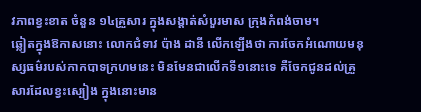វភាពខ្វះខាត ចំនួន ១៤គ្រួសារ ក្នុងសង្តាត់សំបួរមាស ក្រុងកំពង់ចាម។
ឆ្លៀតក្នុងឱកាសនោះ លោកជំទាវ ប៉ាង ដានី លើកឡើងថា ការចែកអំណោយមនុស្សធម៌របស់កាកបាទក្រហមនេះ មិនមែនជាលើកទី១នោះទេ គឺចែកជូនដល់គ្រួសារដែលខ្វះស្បៀង ក្នុងនោះមាន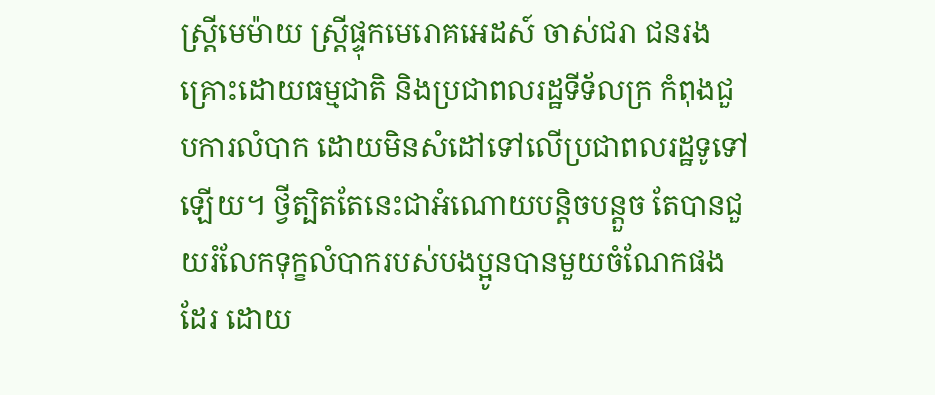ស្ត្រីមេម៉ាយ ស្ត្រីផ្ទុកមេរោគអេដស៍ ចាស់ជរា ជនរងគ្រោះដោយធម្មជាតិ និងប្រជាពលរដ្ឋទីទ័លក្រ កំពុងជួបការលំបាក ដោយមិនសំដៅទៅលើប្រជាពលរដ្ឋទូទៅឡើយ។ ថ្វីត្បិតតែនេះជាអំណោយបន្តិចបន្តួច តែបានជួយរំលែកទុក្ខលំបាករបស់បងប្អូនបានមួយចំណែកផងដែរ ដោយ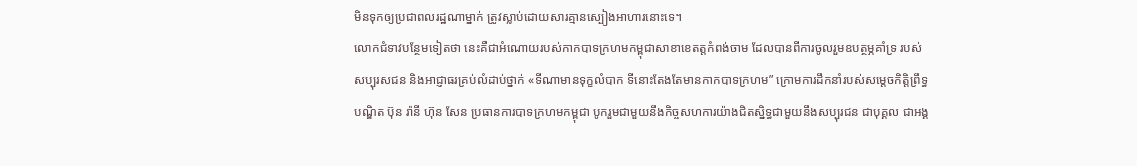មិនទុកឲ្យប្រជាពលរដ្ឋណាម្នាក់ ត្រូវស្លាប់ដោយសារគ្មានស្បៀងអាហារនោះទេ។
លោកជំទាវបន្ថែមទៀតថា នេះគឺជាអំណោយរបស់កាកបាទក្រហមកម្ពុជាសាខាខេតត្តកំពង់ចាម ដែលបានពីការចូលរួមឧបត្ថម្ភគាំទ្រ របស់ សប្បុរសជន និងអាជ្ញាធរគ្រប់លំដាប់ថ្នាក់ «ទីណាមានទុក្ខលំបាក ទីនោះតែងតែមានកាកបាទក្រហម” ក្រោមការដឹកនាំរបស់សម្តេចកិត្តិព្រឹទ្ធបណ្ឌិត ប៊ុន រ៉ានី ហ៊ុន សែន ប្រធានការបាទក្រហមកម្ពុជា បូករួមជាមួយនឹងកិច្ចសហការយ៉ាងជិតស្និទ្ធជាមួយនឹងសប្បុរជន ជាបុគ្គល ជាអង្គ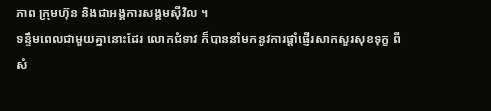ភាព ក្រុមហ៊ុន និងជាអង្គការសង្គមស៊ីវិល ។
ទន្ទឹមពេលជាមួយគ្នានោះដែរ លោកជំទាវ ក៏បាននាំមកនូវការផ្ដាំផ្ញើរសាកសួរសុខទុក្ខ ពីសំ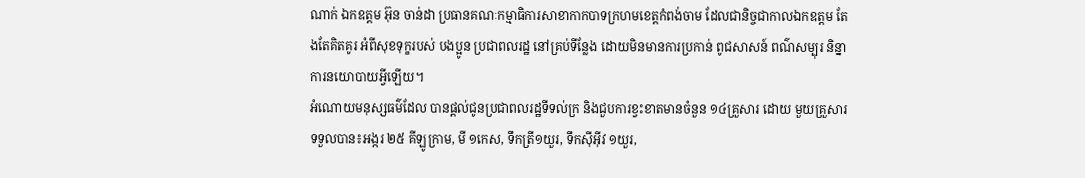ណាក់ ឯកឧត្តម អ៊ុន ចាន់ដា ប្រធានគណៈកម្មាធិការសាខាកាកបាទក្រហមខេត្តកំពង់ចាម ដែលជានិច្ចជាកាលឯកឧត្តម តែងតែគិតគូរ អំពីសុខទុក្ខរបស់ បងប្អូន ប្រជាពលរដ្ឋ នៅគ្រប់ទីន្លែង ដោយមិនមានការប្រកាន់ ពូជសាសន៍ ពណ៌សម្បុរ និន្នាការនយោបាយអ្វីឡើយ។
អំណោយមនុស្សធម៌ដែល បានផ្ដល់ជូនប្រជាពលរដ្ឋទីទល់ក្រ និងជួបការខ្វះខាតមានចំនួន ១៤គ្រួសារ ដោយ មួយគ្រួសារ ទទួលបាន៖អង្ករ ២៥ គីឡូក្រាម, មី ១កេស, ទឹកត្រី១យួរ, ទឹកស៊ីអ៊ីវ ១យួរ,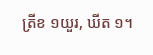ត្រីខ ១យួរ, ឃីត ១។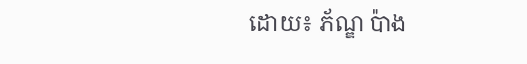ដោយ៖ ភ័ណ្ឌ ប៉ាង